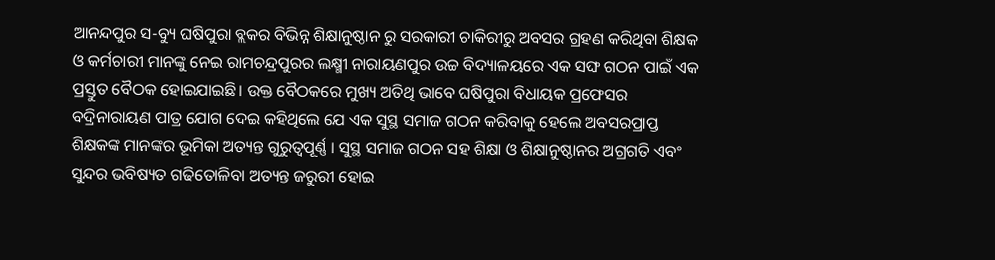ଆନନ୍ଦପୁର ସ-ବ୍ୟୁ ଘଷିପୁରା ବ୍ଲକର ବିଭିନ୍ନ ଶିକ୍ଷାନୁଷ୍ଠାନ ରୁ ସରକାରୀ ଚାକିରୀରୁ ଅବସର ଗ୍ରହଣ କରିଥିବା ଶିକ୍ଷକ ଓ କର୍ମଚାରୀ ମାନଙ୍କୁ ନେଇ ରାମଚନ୍ଦ୍ରପୁରର ଲକ୍ଷ୍ମୀ ନାରାୟଣପୁର ଉଚ୍ଚ ବିଦ୍ୟାଳୟରେ ଏକ ସଙ୍ଘ ଗଠନ ପାଇଁ ଏକ ପ୍ରସ୍ତୁତ ବୈଠକ ହୋଇଯାଇଛି। ଉକ୍ତ ବୈଠକରେ ମୁଖ୍ୟ ଅତିଥି ଭାବେ ଘଷିପୁରା ବିଧାୟକ ପ୍ରଫେସର ବଦ୍ରିନାରାୟଣ ପାତ୍ର ଯୋଗ ଦେଇ କହିଥିଲେ ଯେ ଏକ ସୁସ୍ଥ ସମାଜ ଗଠନ କରିବାକୁ ହେଲେ ଅବସରପ୍ରାପ୍ତ ଶିକ୍ଷକଙ୍କ ମାନଙ୍କର ଭୂମିକା ଅତ୍ୟନ୍ତ ଗୁରୁତ୍ୱପୂର୍ଣ୍ଣ । ସୁସ୍ଥ ସମାଜ ଗଠନ ସହ ଶିକ୍ଷା ଓ ଶିକ୍ଷାନୁଷ୍ଠାନର ଅଗ୍ରଗତି ଏବଂ ସୁନ୍ଦର ଭବିଷ୍ୟତ ଗଢିତୋଳିବା ଅତ୍ୟନ୍ତ ଜରୁରୀ ହୋଇ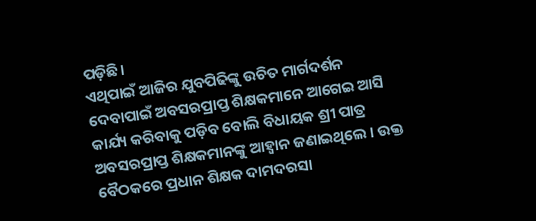ପଡ଼ିଛି।
ଏଥିପାଇଁ ଆଜିର ଯୁବପିଢିଙ୍କୁ ଉଚିତ ମାର୍ଗଦର୍ଶନ ଦେବାପାଇଁ ଅବସରପ୍ରାପ୍ତ ଶିକ୍ଷକମାନେ ଆଗେଇ ଆସି କାର୍ଯ୍ୟ କରିବାକୁ ପଡ଼ିବ ବୋଲି ବିଧାୟକ ଶ୍ରୀ ପାତ୍ର ଅବସରପ୍ରାପ୍ତ ଶିକ୍ଷକମାନଙ୍କୁ ଆହ୍ବାନ ଜଣାଇଥିଲେ । ଉକ୍ତ ବୈଠକରେ ପ୍ରଧାନ ଶିକ୍ଷକ ଦାମଦରସା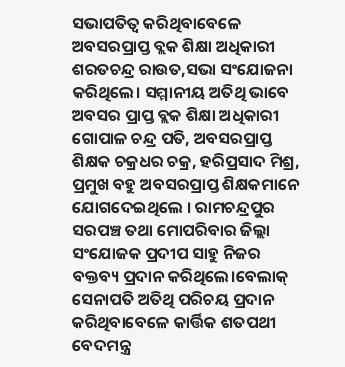ସଭାପତିତ୍ବ କରିଥିବାବେଳେ ଅବସରପ୍ରାପ୍ତ ବ୍ଲକ ଶିକ୍ଷା ଅଧିକାରୀ ଶରତଚନ୍ଦ୍ର ରାଉତ,ସଭା ସଂଯୋଜନା କରିଥିଲେ। ସମ୍ମାନୀୟ ଅତିଥି ଭାବେ ଅବସର ପ୍ରାପ୍ତ ବ୍ଲକ ଶିକ୍ଷା ଅଧିକାରୀ ଗୋପାଳ ଚନ୍ଦ୍ର ପତି, ଅବସରପ୍ରାପ୍ତ ଶିକ୍ଷକ ଚକ୍ରଧର ଚକ୍ର, ହରିପ୍ରସାଦ ମିଶ୍ର, ପ୍ରମୁଖ ବହୁ ଅବସରପ୍ରାପ୍ତ ଶିକ୍ଷକମାନେ ଯୋଗଦେଇଥିଲେ । ରାମଚନ୍ଦ୍ରପୁର ସରପଞ୍ଚ ତଥା ମୋପରିବାର ଜିଲ୍ଲା ସଂଯୋଜକ ପ୍ରଦୀପ ସାହୁ ନିଜର ବକ୍ତବ୍ୟ ପ୍ରଦାନ କରିଥିଲେ।ବେଲାକ୍ ସେନାପତି ଅତିଥି ପରିଚୟ ପ୍ରଦାନ କରିଥିବାବେଳେ କାର୍ତ୍ତିକ ଶତପଥୀ ବେଦମନ୍ତ୍ର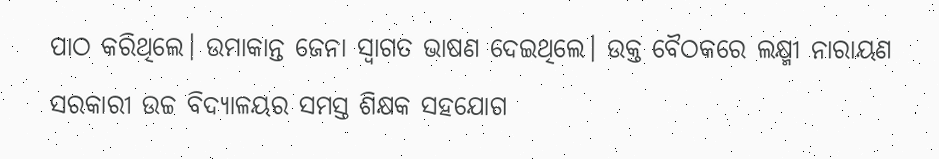ପାଠ କରିଥିଲେ। ଉମାକାନ୍ତ ଜେନା ସ୍ବାଗତ ଭାଷଣ ଦେଇଥିଲେ। ଉକ୍ତ ବୈଠକରେ ଲକ୍ଷ୍ମୀ ନାରାୟଣ ସରକାରୀ ଉଚ୍ଚ ବିଦ୍ୟାଳୟର ସମସ୍ତ ଶିକ୍ଷକ ସହଯୋଗ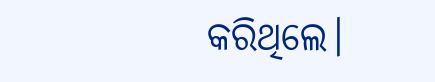କରିଥିଲେ।